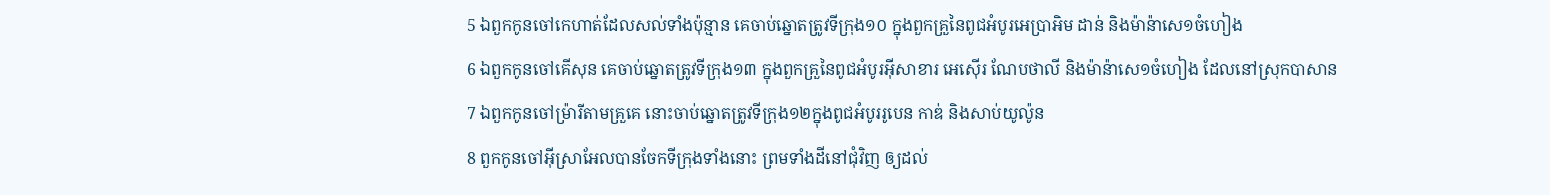5 ឯពួកកូនចៅកេហាត់ដែលសល់ទាំងប៉ុន្មាន គេចាប់ឆ្នោតត្រូវទីក្រុង១០ ក្នុងពួកគ្រួនៃពូជអំបូរអេប្រាអិម ដាន់ និងម៉ាន៉ាសេ១ចំហៀង
6 ឯពួកកូនចៅគើសុន គេចាប់ឆ្នោតត្រូវទីក្រុង១៣ ក្នុងពួកគ្រួនៃពូជអំបូរអ៊ីសាខារ អេស៊ើរ ណែបថាលី និងម៉ាន៉ាសេ១ចំហៀង ដែលនៅស្រុកបាសាន
7 ឯពួកកូនចៅម្រ៉ារីតាមគ្រួគេ នោះចាប់ឆ្នោតត្រូវទីក្រុង១២ក្នុងពូជអំបូររូបេន កាឌ់ និងសាប់យូល៉ូន
8 ពួកកូនចៅអ៊ីស្រាអែលបានចែកទីក្រុងទាំងនោះ ព្រមទាំងដីនៅជុំវិញ ឲ្យដល់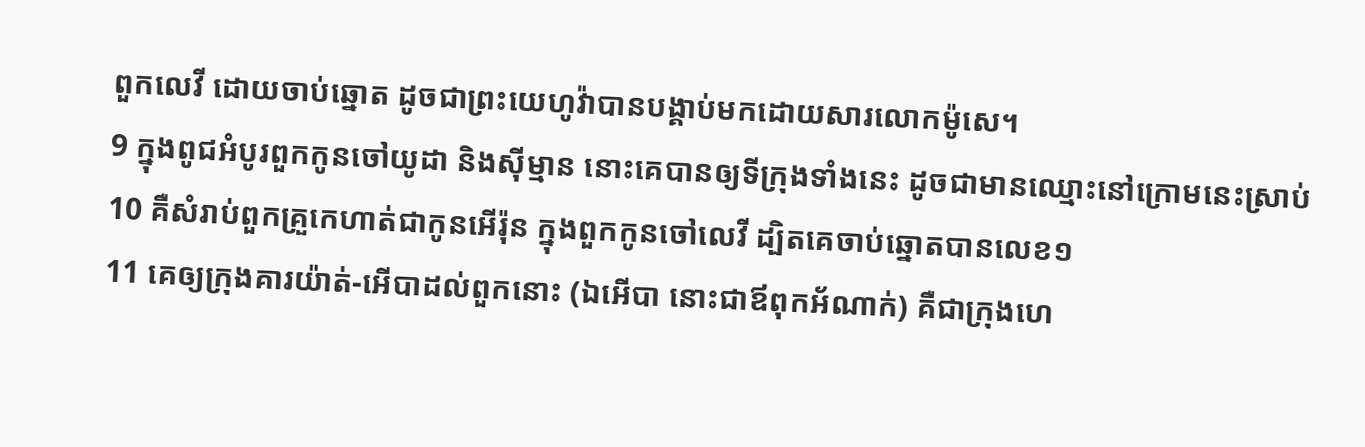ពួកលេវី ដោយចាប់ឆ្នោត ដូចជាព្រះយេហូវ៉ាបានបង្គាប់មកដោយសារលោកម៉ូសេ។
9 ក្នុងពូជអំបូរពួកកូនចៅយូដា និងស៊ីម្មាន នោះគេបានឲ្យទីក្រុងទាំងនេះ ដូចជាមានឈ្មោះនៅក្រោមនេះស្រាប់
10 គឺសំរាប់ពួកគ្រួកេហាត់ជាកូនអើរ៉ុន ក្នុងពួកកូនចៅលេវី ដ្បិតគេចាប់ឆ្នោតបានលេខ១
11 គេឲ្យក្រុងគារយ៉ាត់-អើបាដល់ពួកនោះ (ឯអើបា នោះជាឪពុកអ័ណាក់) គឺជាក្រុងហេ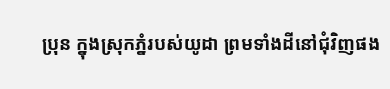ប្រុន ក្នុងស្រុកភ្នំរបស់យូដា ព្រមទាំងដីនៅជុំវិញផង